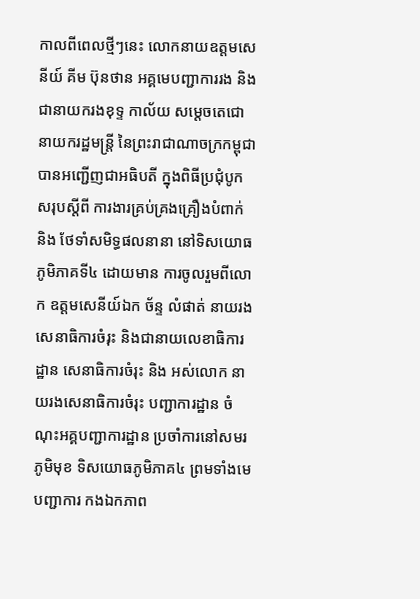កាលពីពេលថ្មីៗនេះ លោកនាយឧត្តមសេនីយ៍ គីម ប៊ុនថាន អគ្គមេបញ្ជាការរង និងជានាយករងខុទ្ទ កាល័យ សម្តេចតេជោ នាយករដ្ឋមន្ត្រី នៃព្រះរាជាណាចក្រកម្ពុជា បានអញ្ជើញជាអធិបតី ក្នុងពិធីប្រជុំបូកសរុបស្តីពី ការងារគ្រប់គ្រងគ្រឿងបំពាក់ និង ថែទាំសមិទ្ធផលនានា នៅទិសយោធភូមិភាគទី៤ ដោយមាន ការចូលរួមពីលោក ឧត្តមសេនីយ៍ឯក ច័ន្ទ លំផាត់ នាយរងសេនាធិការចំរុះ និងជានាយលេខាធិការដ្ឋាន សេនាធិការចំរុះ និង អស់លោក នាយរងសេនាធិការចំរុះ បញ្ជាការដ្ឋាន ចំណុះអគ្គបញ្ជាការដ្ឋាន ប្រចាំការនៅសមរភូមិមុខ ទិសយោធភូមិភាគ៤ ព្រមទាំងមេបញ្ជាការ កងឯកភាព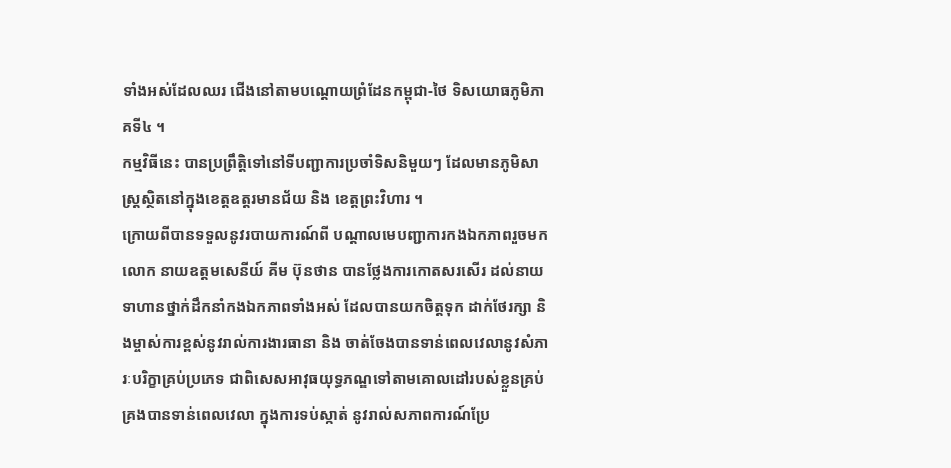ទាំងអស់ដែលឈរ ជើងនៅតាមបណ្តោយព្រំដែនកម្ពុជា-ថៃ ទិសយោធភូមិភាគទី៤ ។
កម្មវិធីនេះ បានប្រព្រឹត្តិទៅនៅទីបញ្ជាការប្រចាំទិសនិមួយៗ ដែលមានភូមិសាស្រ្តស្ថិតនៅក្នុងខេត្តឧត្តរមានជ័យ និង ខេត្តព្រះវិហារ ។
ក្រោយពីបានទទួលនូវរបាយការណ៍ពី បណ្តាលមេបញ្ជាការកងឯកភាពរួចមក លោក នាយឧត្តមសេនីយ៍ គីម ប៊ុនថាន បានថ្លែងការកោតសរសើរ ដល់នាយទាហានថ្នាក់ដឹកនាំកងឯកភាពទាំងអស់ ដែលបានយកចិត្តទុក ដាក់ថែរក្សា និងម្ចាស់ការខ្ពស់នូវរាល់ការងារធានា និង ចាត់ចែងបានទាន់ពេលវេលានូវសំភារៈបរិក្ខាគ្រប់ប្រភេទ ជាពិសេសអាវុធយុទ្ធភណ្ឌទៅតាមគោលដៅរបស់ខ្លួនគ្រប់គ្រងបានទាន់ពេលវេលា ក្នុងការទប់ស្កាត់ នូវរាល់សភាពការណ៍ប្រែ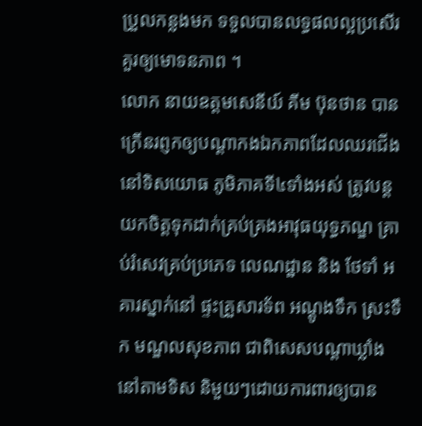ប្រួលកន្លងមក ទទួលបានលទ្ធផលល្អប្រសើរគួរឲ្យមោទនភាព ។
លោក នាយឧត្តមសេនីយ៍ គីម ប៊ុនថាន បានក្រើនរព្ញកឲ្យបណ្តាកងឯកភាពដែលឈរជើងនៅទិសយោធ ភូមិភាគទី៤ទាំងអស់ ត្រូវបន្តយកចិត្តទុកដាក់គ្រប់គ្រងអាវុធយុទ្ធភណ្ឌ គ្រាប់រំសេវគ្រប់ប្រភេទ លេណដ្ឋាន និង ថែទាំ អគារស្នាក់នៅ ផ្ទះគ្រួសារទ័ព អណ្តូងទឹក ស្រះទឹក មណ្ឌលសុខភាព ជាពិសេសបណ្តាឃ្លាំងនៅតាមទិស និមួយៗដោយការពារឲ្យបាន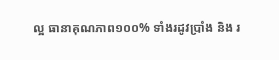ល្អ ធានាគុណភាព១០០% ទាំងរដូវប្រាំង និង រ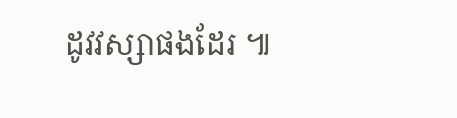ដូវវស្សាផងដែរ ៕